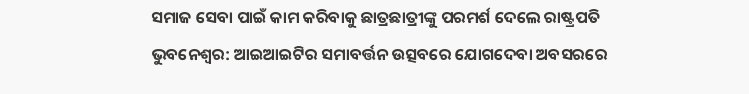ସମାଜ ସେବା ପାଇଁ କାମ କରିବାକୁ ଛାତ୍ରଛାତ୍ରୀଙ୍କୁ ପରମର୍ଶ ଦେଲେ ରାଷ୍ଟ୍ରପତି
ଭୁବନେଶ୍ୱର: ଆଇଆଇଟିର ସମାବର୍ତ୍ତନ ଉତ୍ସବରେ ଯୋଗଦେବା ଅବସରରେ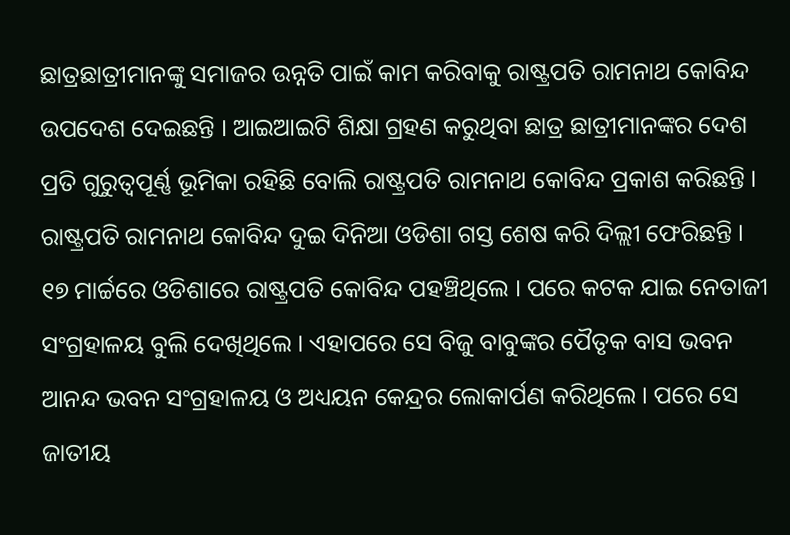ଛାତ୍ରଛାତ୍ରୀମାନଙ୍କୁ ସମାଜର ଉନ୍ନତି ପାଇଁ କାମ କରିବାକୁ ରାଷ୍ଟ୍ରପତି ରାମନାଥ କୋବିନ୍ଦ ଉପଦେଶ ଦେଇଛନ୍ତି । ଆଇଆଇଟି ଶିକ୍ଷା ଗ୍ରହଣ କରୁଥିବା ଛାତ୍ର ଛାତ୍ରୀମାନଙ୍କର ଦେଶ ପ୍ରତି ଗୁରୁତ୍ୱପୂର୍ଣ୍ଣ ଭୂମିକା ରହିଛି ବୋଲି ରାଷ୍ଟ୍ରପତି ରାମନାଥ କୋବିନ୍ଦ ପ୍ରକାଶ କରିଛନ୍ତି ।
ରାଷ୍ଟ୍ରପତି ରାମନାଥ କୋବିନ୍ଦ ଦୁଇ ଦିନିଆ ଓଡିଶା ଗସ୍ତ ଶେଷ କରି ଦିଲ୍ଲୀ ଫେରିଛନ୍ତି । ୧୭ ମାର୍ଚ୍ଚରେ ଓଡିଶାରେ ରାଷ୍ଟ୍ରପତି କୋବିନ୍ଦ ପହଞ୍ଚିଥିଲେ । ପରେ କଟକ ଯାଇ ନେତାଜୀ ସଂଗ୍ରହାଳୟ ବୁଲି ଦେଖିଥିଲେ । ଏହାପରେ ସେ ବିଜୁ ବାବୁଙ୍କର ପୈତୃକ ବାସ ଭବନ ଆନନ୍ଦ ଭବନ ସଂଗ୍ରହାଳୟ ଓ ଅଧ୍ୟୟନ କେନ୍ଦ୍ରର ଲୋକାର୍ପଣ କରିଥିଲେ । ପରେ ସେ ଜାତୀୟ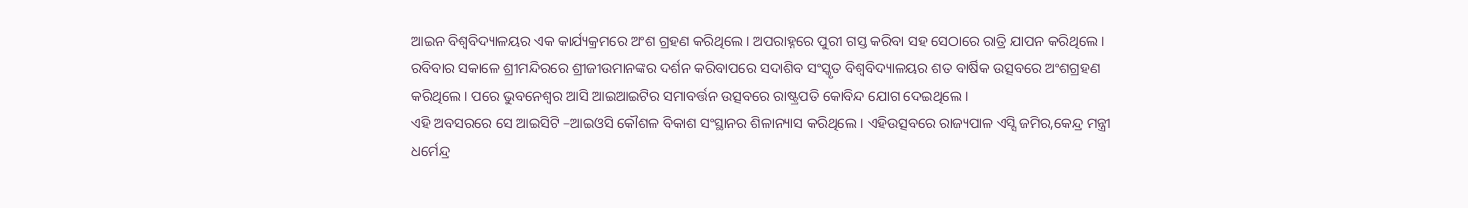ଆଇନ ବିଶ୍ୱବିଦ୍ୟାଳୟର ଏକ କାର୍ଯ୍ୟକ୍ରମରେ ଅଂଶ ଗ୍ରହଣ କରିଥିଲେ । ଅପରାହ୍ନରେ ପୁରୀ ଗସ୍ତ କରିବା ସହ ସେଠାରେ ରାତ୍ରି ଯାପନ କରିଥିଲେ । ରବିବାର ସକାଳେ ଶ୍ରୀମନ୍ଦିରରେ ଶ୍ରୀଜୀଉମାନଙ୍କର ଦର୍ଶନ କରିବାପରେ ସଦାଶିବ ସଂସ୍କୃତ ବିଶ୍ୱବିଦ୍ୟାଳୟର ଶତ ବାର୍ଷିକ ଉତ୍ସବରେ ଅଂଶଗ୍ରହଣ କରିଥିଲେ । ପରେ ଭୁବନେଶ୍ୱର ଆସି ଆଇଆଇଟିର ସମାବର୍ତ୍ତନ ଉତ୍ସବରେ ରାଷ୍ଟ୍ରପତି କୋବିନ୍ଦ ଯୋଗ ଦେଇଥିଲେ ।
ଏହି ଅବସରରେ ସେ ଆଇସିଟି –ଆଇଓସି କୌଶଳ ବିକାଶ ସଂସ୍ଥାନର ଶିଳାନ୍ୟାସ କରିଥିଲେ । ଏହିଉତ୍ସବରେ ରାଜ୍ୟପାଳ ଏସ୍ସି ଜମିର,କେନ୍ଦ୍ର ମନ୍ତ୍ରୀ ଧର୍ମେନ୍ଦ୍ର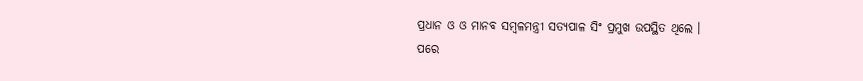ପ୍ରଧାନ ଓ ଓ ମାନବ ସମ୍ବଳମନ୍ତ୍ରୀ ସତ୍ୟପାଳ ସିଂ ପ୍ରମୁଖ ଉପସ୍ଥିତ ଥିଲେ ।
ପରେ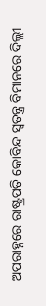ଅପରାହ୍ନରେ ରାଷ୍ଟ୍ରପତି କୋବିନ୍ଦ ସ୍ୱତନ୍ତ୍ର ବିମାନରେ ଦିଲ୍ଲୀ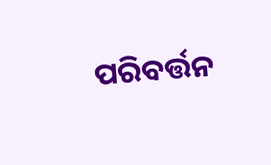ପରିବର୍ତ୍ତନ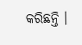କରିଛନ୍ତି ।